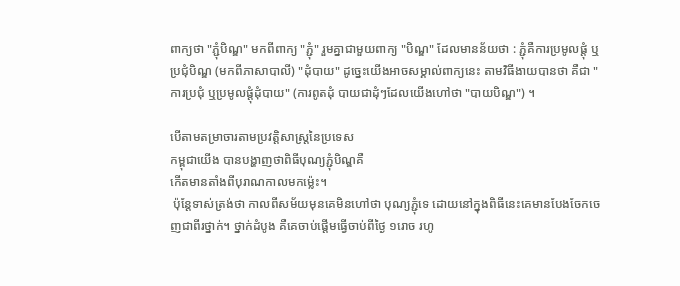ពាក្យថា "ភ្ជុំបិណ្ឌ" មកពីពាក្យ "ភ្ជុំ" រួមគ្នាជាមួយពាក្យ "បិណ្ឌ" ដែលមានន័យថា : ភ្ជុំគឺការប្រមូលផ្តុំ ឬប្រជុំបិណ្ឌ (មកពីភាសាបាលី) "ដុំបាយ" ដូចេ្នះយើងអាចសម្គាល់ពាក្យនេះ តាមវិធីងាយបានថា គឺជា "ការប្រជុំ ឬប្រមូលផ្តុំដុំបាយ" (ការពូតដុំ បាយជាដុំៗដែលយើងហៅថា "បាយបិណ្ឌ") ។

បើតាមតម្រាចារតាមប្រវត្តិសាស្ត្រនៃប្រទេស
កម្ពុជាយើង បានបង្ហាញថាពិធីបុណ្យភ្ជុំបិណ្ឌគឺ
កើតមានតាំងពីបុរាណកាលមកម្ល៉េះ។
 ប៉ុន្តែទាស់ត្រង់ថា កាលពីសម័យមុនគេមិនហៅថា បុណ្យភ្ជុំទេ ដោយនៅក្នុងពិធីនេះគេមានបែងចែកចេញជាពីរថ្នាក់។ ថ្នាក់ដំបូង គឺគេចាប់ផ្ដើមធ្វើចាប់ពីថ្ងៃ ១រោច រហូ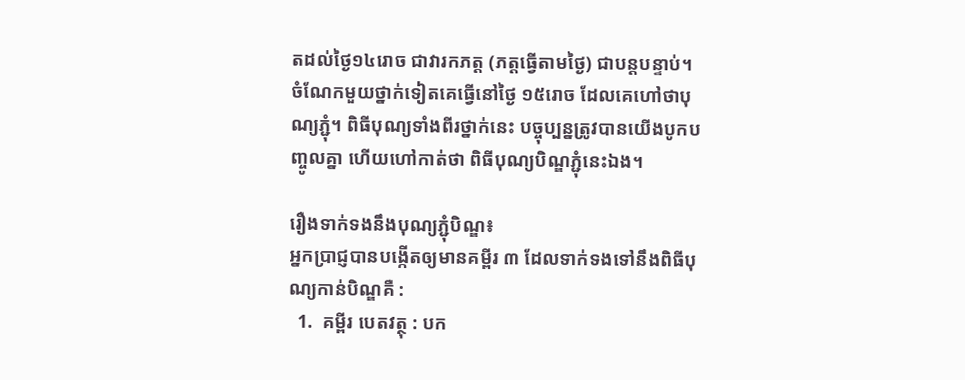តដល់ថ្ងៃ១៤រោច ជាវារកភត្ត (ភត្តធ្វើតាមថ្ងៃ) ជាបន្តបន្ទាប់។ ចំណែកមួយថ្នាក់ទៀតគេធ្វើនៅថ្ងៃ ១៥រោច ដែលគេហៅថាបុណ្យភ្ជុំ។ ពិធីបុណ្យទាំងពីរថ្នាក់នេះ បច្ចុប្បន្នត្រូវបានយើងបូកបញ្ចូលគ្នា ហើយហៅកាត់ថា ពិធីបុណ្យបិណ្ឌភ្ជុំនេះឯង។

រឿងទាក់ទងនឹងបុណ្យភ្ជុំបិណ្ឌ៖
អ្នកប្រាជ្ញបានបង្កើតឲ្យមានគម្ពីរ ៣ ដែលទាក់ទងទៅនឹងពិធីបុណ្យកាន់បិណ្ឌគឺ :
  1.  គម្ពីរ បេតវត្ថុ : បក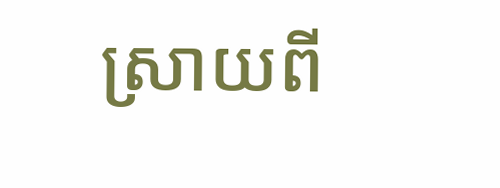ស្រាយពី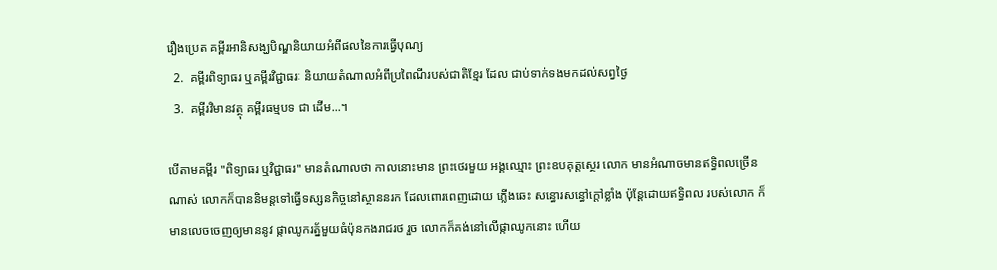រឿងប្រេត គម្ពីរអានិសង្ឃបិណ្ឌនិយាយអំពីផលនៃការធ្វើបុណ្យ
  2.  គម្ពីរពិទ្យាធរ ឬគម្ពីរវិជ្ជាធរៈ និយាយតំណាលអំពីប្រពៃណីរបស់ជាតិខែ្មរ ដែល ជាប់ទាក់ទងមកដល់សព្វថៃ្ង
  3.  គម្ពីរវិមានវត្ថុ គម្ពីរធម្មបទ ជា ដើម...។

បើតាមគម្ពីរ "ពិទ្យាធរ ឬវិជ្ជាធរ" មានតំណាលថា កាលនោះមាន ព្រះថេរមួយ អង្គឈ្មោះ ព្រះឧបគុត្តសេ្ថរ លោក មានអំណាចមានឥទ្ធិពលច្រើនណាស់ លោកក៏បាននិមន្តទៅធ្វើទស្សនកិច្ចនៅស្ថាននរក ដែលពោរពេញដោយ ភ្លើងឆេះ សន្ធោរសន្ធៅក្តៅខ្លាំង ប៉ុនែ្តដោយឥទ្ធិពល របស់លោក ក៏មានលេចចេញឲ្យមាននូវ ផ្កាឈូករត័្នមួយធំប៉ុនកងរាជរថ រួច លោកក៏គង់នៅលើផ្កាឈូកនោះ ហើយ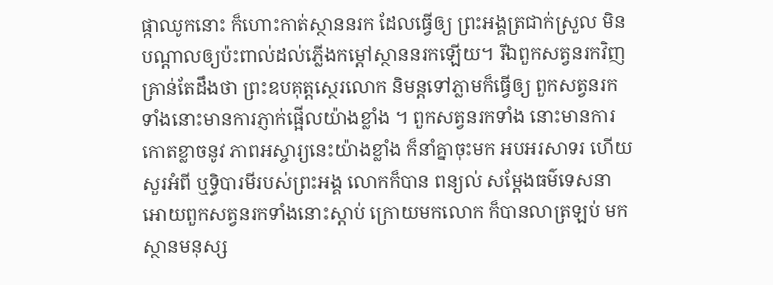ផ្កាឈូកនោះ ក៏ហោះកាត់ស្ថាននរក ដែលធើ្វឲ្យ ព្រះអង្គត្រជាក់ស្រួល មិនបណ្តាលឲ្យប៉ះពាល់ដល់ភ្លើងកម្តៅស្ថាននរកឡើយ។ រីឯពួកសត្វនរកវិញគ្រាន់តែដឹងថា ព្រះឧបគុត្តសេ្ថរលោក និមន្តទៅភ្លាមក៏ធ្វើឲ្យ ពួកសត្វនរកទាំងនោះមានការភ្ញាក់ផ្អើលយ៉ាងខ្លាំង ។ ពួកសត្វនរកទាំង នោះមានការកោតខ្លាចនូវ ភាពអស្ចារ្យនេះយ៉ាងខ្លាំង ក៏នាំគ្នាចុះមក អបអរសាទរ ហើយសួរអំពី ឬទិ្ធបារមីរបស់ព្រះអង្គ លោកក៏បាន ពន្យល់ សមែ្តងធម៌‌ទេសនាអោយពួកសត្វនរកទាំងនោះស្តាប់ ក្រោយមកលោក ក៏បានលាត្រឡប់ មកស្ថានមនុស្ស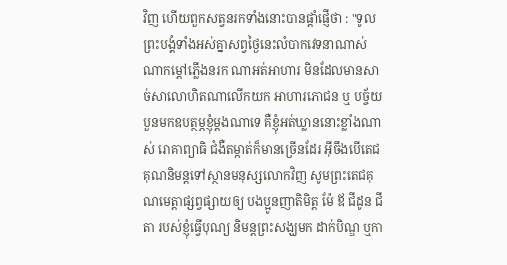វិញ ហើយពួកសត្វនរកទាំងនោះបានផ្តាំផ្ញើថា : "ទូលព្រះបង្គំទាំងអស់គ្នាសព្វថៃ្ងនេះលំបាកវេទនាណាស់ ណាកម្តៅភ្លើងនរក ណាអត់អាហារ មិនដែលមានសាច់សាលោហិតណាលើកយក អាហារភោជន ឬ បច្ច័យបួនមកឧបត្ថម្ភខ្ញុំម្តងណាទេ គឺខ្ញុំអត់ឃ្លាននោះខ្លាំងណាស់ រោគាព្យាធិ ជំងឺតម្កាត់ក៏មានច្រើនដែរ អ៊ីចឹងបើតេជគុណនិមន្តទៅស្ថានមនុស្សលោកវិញ សូមព្រះតេជគុណមេត្តាផ្សព្វផ្សាយឲ្យ បងប្អូនញាតិមិត្ត ម៉ែ ឪ ជីដូន ជីតា របស់ខ្ញុំធ្វើបុណ្យ និមន្តព្រះសង្ឃមក ដាក់បិណ្ឌ ឬកា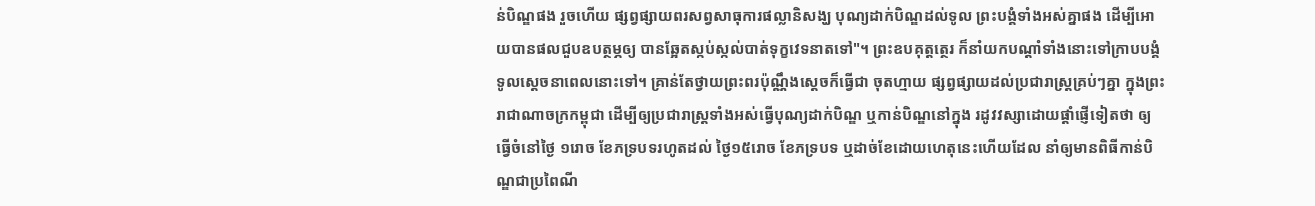ន់បិណ្ឌផង រួចហើយ ផ្សព្វផ្សាយពរសព្វសាធុការផល្លានិសង្ឃ បុណ្យដាក់បិណ្ឌដល់ទូល ព្រះបង្គំទាំងអស់គ្នាផង ដើម្បីអោយបានផលជួបឧបត្ថម្ភឲ្យ បានឆែ្អតស្កប់ស្កល់បាត់ទុក្ខវេទនាតទៅ"។ ព្រះឧបគុត្តតេ្ថរ ក៏នាំយកបណ្តាំទាំងនោះទៅក្រាបបង្គំទូលសេ្តចនាពេលនោះទៅ។ គ្រាន់តែថ្វាយព្រះពរប៉ុណ្ណឹងសេ្តចក៏ធ្វើជា ចុតហ្មាយ ផ្សព្វផ្សាយដល់ប្រជារាស្រ្តគ្រប់ៗគ្នា ក្នុងព្រះរាជាណាចក្រកម្ពុជា ដើម្បីឲ្យប្រជារាស្រ្តទាំងអស់ធ្វើបុណ្យដាក់បិណ្ឌ ឬកាន់បិណ្ឌនៅក្នុង រដូវវស្សាដោយផ្តាំផ្ញើទៀតថា ឲ្យធ្វើចំនៅថៃ្ង ១រោច ខែភទ្របទរហូតដល់ ថៃ្ង១៥រោច ខែភទ្របទ ឬដាច់ខែដោយហេតុនេះហើយដែល នាំឲ្យមានពិធីកាន់បិណ្ឌជាប្រពៃណី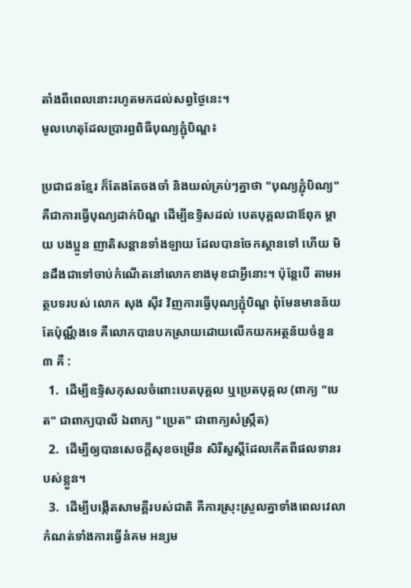តាំងពីពេលនោះរហូតមកដល់សព្វថៃ្ងនេះ។
មូលហេតុដែលប្រារព្ធពិធីបុណ្យភ្ជុំបិណ្ឌ៖

ប្រជាជនខែ្មរ ក៏តែងតែចងចាំ និងយល់គ្រប់ៗគ្នាថា "បុណ្យភ្ជុំបិណ្យ" គឺជាការធ្វើបុណ្យដាក់បិណ្ឌ ដើម្បីឧទ្ទិសដល់ បេតបុគ្គលជាឪពុក ម្តាយ បងប្អូន ញាតិសន្តានទាំងឡាយ ដែលបានចែកស្ថានទៅ ហើយ មិនដឹងជាទៅចាប់កំណើតនៅលោកខាងមុខជាអ្វីនោះ។ ប៉ុនែ្តបើ តាមអត្ថបទរបស់ លោក សុង ស៊ីវ វិញការធ្វើបុណ្យភ្ជុំបិណ្ឌ ពុំមែនមានន័យតែប៉ុណ្ណឹងទេ គឺលោកបានបកស្រាយដោយលើកយកអត្ថន័យចំនួន ៣ គឺ :
  1.  ដើម្បីឧទិ្ទសកុសលចំពោះបេតបុគ្គល ឬប្រេតបុគ្គល (ពាក្យ "បេត" ជាពាក្យបាលី ឯពាក្យ "ប្រេត" ជាពាក្យសំស្រ្កឹត)
  2.  ដើម្បីឲ្យបានសេចក្តីសុខចម្រើន សិរីសួស្តីដែលកើតពីផលទានរបស់ខ្លួន។
  3.  ដើម្បីបង្កើតសាមគ្គីរបស់ជាតិ គឺការស្រុះស្រួលគ្នាទាំងពេលវេលាកំណត់ទាំងការធ្វើនំគម អន្សម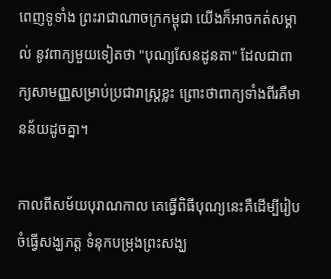ពេញទូទាំង ព្រះរាជាណាចក្រកម្ពុជា យើងក៏អាចកត់សម្គាល់ នូវពាក្យមួយទៀតថា "បុណ្យសែនដូនតា" ដែលជាពាក្យសាមញ្ញសម្រាប់ប្រជារាស្រ្តខ្លះ ព្រោះថាពាក្យទាំងពីរគឺមានន័យដូចគ្នា។

កាលពីសម័យបុរាណកាល គេធ្វើពិធីបុណ្យនេះគឺដើម្បីរៀបចំធ្វើសង្ឃភត្ត ទំនុកបម្រុងព្រះសង្ឃ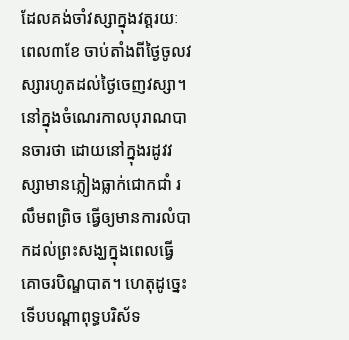ដែលគង់ចាំវស្សាក្នុងវត្តរយៈពេល៣ខែ ចាប់តាំងពីថ្ងៃចូលវស្សារហូតដល់ថ្ងៃចេញវស្សា។ នៅក្នុងចំណេរកាលបុរាណបានចារថា ដោយនៅក្នុងរដូវវស្សាមានភ្លៀងធ្លាក់ជោកជាំ រលឹមពព្រិច ធ្វើឲ្យមានការលំបាកដល់ព្រះសង្ឃក្នុងពេលធ្វើគោចរបិណ្ឌបាត។ ហេតុដូច្នេះ ទើបបណ្ដាពុទ្ធបរិស័ទ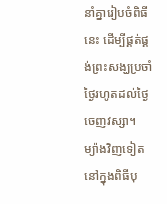នាំគ្នារៀបចំពិធីនេះ ដើម្បីផ្គត់ផ្គង់ព្រះសង្ឃប្រចាំថ្ងៃរហូតដល់ថ្ងៃចេញវស្សា។ ម្យ៉ាងវិញទៀត នៅក្នុងពិធីបុ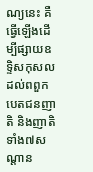ណ្យនេះ គឺធ្វើឡើងដើម្បីផ្សាយឧទ្ទិសកុសលដល់ពពួកបេតជនញាតិ និងញាតិទាំង៧សណ្ដាន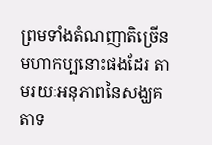ព្រមទាំងតំណញាតិច្រើនមហាកប្បនោះផងដែរ តាមរយៈអនុភាពនៃសង្ឃគតាទ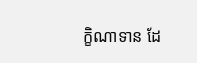ក្ខិណាទាន ដែ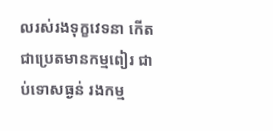លរស់រងទុក្ខវេទនា កើតជាប្រេតមានកម្មពៀរ ជាប់ទោសធ្ងន់ រងកម្ម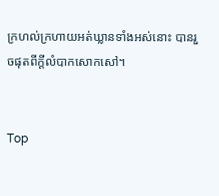ក្រហល់ក្រហាយអត់ឃ្លានទាំងអស់នោះ បានរួចផុតពីក្ដីលំបាកសោកសៅ។


Top